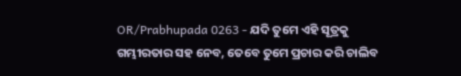OR/Prabhupada 0263 - ଯଦି ତୁମେ ଏହି ସୂତ୍ରକୁ ଗମ୍ଭୀରତାର ସହ ନେବ, ତେବେ ତୁମେ ପ୍ରଚାର କରି ଚାଲିବ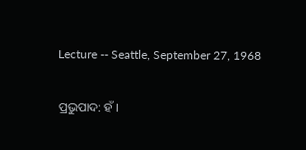Lecture -- Seattle, September 27, 1968

ପ୍ରଭୁପାଦ: ହଁ ।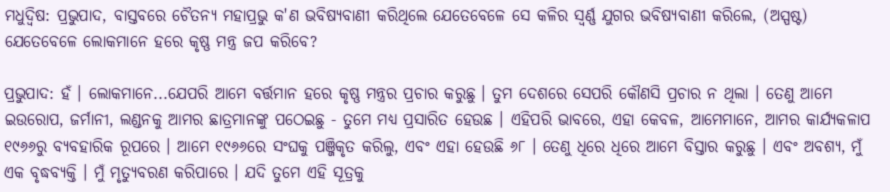ମଧୁଦ୍ଵିଷ: ପ୍ରଭୁପାଦ, ବାସ୍ତବରେ ଚୈତନ୍ୟ ମହାପ୍ରଭୁ କ'ଣ ଭବିଷ୍ୟବାଣୀ କରିଥିଲେ ଯେତେବେଳେ ସେ କଳିର ସ୍ଵର୍ଣ୍ଣ ଯୁଗର ଭବିଷ୍ୟବାଣୀ କରିଲେ, (ଅସ୍ପଷ୍ଟ) ଯେତେବେଳେ ଲୋକମାନେ ହରେ କୃଷ୍ଣ ମନ୍ତ୍ର ଜପ କରିବେ?

ପ୍ରଭୁପାଦ: ହଁ । ଲୋକମାନେ...ଯେପରି ଆମେ ବର୍ତ୍ତମାନ ହରେ କୃଷ୍ଣ ମନ୍ତ୍ରର ପ୍ରଚାର କରୁଛୁ । ତୁମ ଦେଶରେ ସେପରି କୌଣସି ପ୍ରଚାର ନ ଥିଲା । ତେଣୁ ଆମେ ଇଉରୋପ, ଜର୍ମାନୀ, ଲଣ୍ଡନକୁ ଆମର ଛାତ୍ରମାନଙ୍କୁ ପଠେଇଛୁ - ତୁମେ ମଧ୍ୟ ପ୍ରସାରିତ ହେଉଛ । ଏହିପରି ଭାବରେ, ଏହା କେବଳ, ଆମେମାନେ, ଆମର କାର୍ଯ୍ୟକଳାପ ୧୯୬୬ରୁ ବ୍ୟବହାରିକ ରୂପରେ । ଆମେ ୧୯୬୬ରେ ସଂଘକୁ ପଞ୍ଜିକୃତ କରିଲୁ, ଏବଂ ଏହା ହେଉଛି ୬୮ । ତେଣୁ ଧିରେ ଧିରେ ଆମେ ବିସ୍ତାର କରୁଛୁ । ଏବଂ ଅବଶ୍ୟ, ମୁଁ ଏକ ବୃଦ୍ଧବ୍ୟକ୍ତି । ମୁଁ ମୃତ୍ୟୁବରଣ କରିପାରେ । ଯଦି ତୁମେ ଏହି ସୂତ୍ରକୁ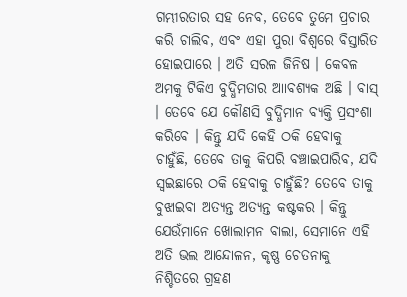ଗମ୍ଭୀରତାର ସହ ନେବ, ତେବେ ତୁମେ ପ୍ରଚାର କରି ଚାଲିବ, ଏବଂ ଏହା ପୁରା ବିଶ୍ଵରେ ବିସ୍ତାରିତ ହୋଇପାରେ । ଅତି ସରଳ ଜିନିଷ । କେବଳ ଅମକୁ ଟିକିଏ ବୁଦ୍ଧିମତାର ଆାବଶ୍ୟକ ଅଛି । ବାସ୍ । ତେବେ ଯେ କୌଣସି ବୁଦ୍ଧିମାନ ବ୍ୟକ୍ତି ପ୍ରସଂଶା କରିବେ । କିନ୍ତୁ ଯଦି କେହି ଠକି ହେବାକୁ ଚାହୁଁଛି, ତେବେ ତାକୁ କିପରି ବଞ୍ଚାଇପାରିବ, ଯଦି ସ୍ଵଇଛାରେ ଠକି ହେବାକୁ ଚାହୁଁଛି? ତେବେ ତାକୁ ବୁଝାଇବା ଅତ୍ୟନ୍ତ ଅତ୍ୟନ୍ତ କଷ୍ଟକର । କିନ୍ତୁ ଯେଉଁମାନେ ଖୋଲାମନ ବାଲା, ସେମାନେ ଏହି ଅତି ଭଲ ଆନ୍ଦୋଳନ, କୃଷ୍ଣ ଚେତନାକୁ ନିଶ୍ଚିତରେ ଗ୍ରହଣ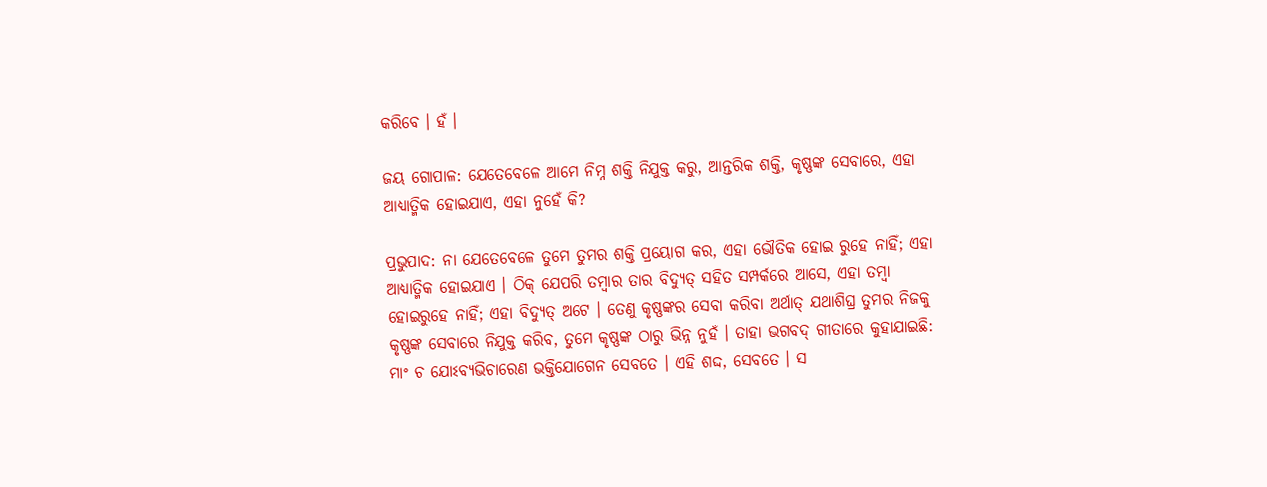କରିବେ । ହଁ ।

ଜୟ ଗୋପାଳ: ଯେତେବେଳେ ଆମେ ନିମ୍ନ ଶକ୍ତି ନିଯୁକ୍ତ କରୁ, ଆନ୍ତରିକ ଶକ୍ତି, କୃଷ୍ଣଙ୍କ ସେବାରେ, ଏହା ଆଧ୍ୟାତ୍ମିକ ହୋଇଯାଏ, ଏହା ନୁହେଁ କି?

ପ୍ରଭୁପାଦ: ନା ଯେତେବେଳେ ତୁମେ ତୁମର ଶକ୍ତି ପ୍ରୟୋଗ କର, ଏହା ଭୌତିକ ହୋଇ ରୁହେ ନାହିଁ; ଏହା ଆଧ୍ୟାତ୍ମିକ ହୋଇଯାଏ । ଠିକ୍ ଯେପରି ତମ୍ଵାର ତାର ବିଦ୍ୟୁତ୍ ସହିତ ସମ୍ପର୍କରେ ଆସେ, ଏହା ତମ୍ଵା ହୋଇରୁହେ ନାହିଁ; ଏହା ବିଦ୍ୟୁତ୍ ଅଟେ । ତେଣୁ କୃଷ୍ଣଙ୍କର ସେବା କରିବା ଅର୍ଥାତ୍ ଯଥାଶିଘ୍ର ତୁମର ନିଜକୁ କୃଷ୍ଣଙ୍କ ସେବାରେ ନିଯୁକ୍ତ କରିବ, ତୁମେ କୃଷ୍ଣଙ୍କ ଠାରୁ ଭିନ୍ନ ନୁହଁ । ତାହା ଭଗବଦ୍ ଗୀତାରେ କୁହାଯାଇଛି: ମାଂ ଚ ଯୋଽବ୍ୟଭିଚାରେଣ ଭକ୍ତିଯୋଗେନ ସେବତେ । ଏହି ଶଦ୍ଦ, ସେବତେ । ସ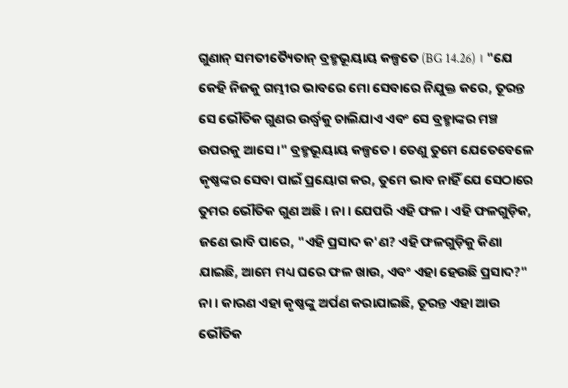ଗୁଣାନ୍ ସମତୀତ୍ୟୈତାନ୍ ବ୍ରହ୍ମଭୂୟାୟ କଳ୍ପତେ (BG 14.26) । "ଯେ କେହି ନିଜକୁ ଗମ୍ଭୀର ଭାବରେ ମୋ ସେବାରେ ନିଯୁକ୍ତ କରେ, ତୂରନ୍ତ ସେ ଭୌତିକ ଗୁଣର ଉର୍ଦ୍ଧ୍ଵକୁ ଚାଲିଯାଏ ଏବଂ ସେ ବ୍ରହ୍ମାଙ୍କର ମଞ୍ଚ ଉପରକୁ ଆସେ ।" ବ୍ରହ୍ମଭୂୟାୟ କଳ୍ପତେ । ତେଣୁ ତୁମେ ଯେତେବେଳେ କୃଷ୍ଣଙ୍କର ସେବା ପାଇଁ ପ୍ରୟୋଗ କର, ତୁମେ ଭାବ ନାହିଁ ଯେ ସେଠାରେ ତୁମର ଭୌତିକ ଗୁଣ ଅଛି । ନା । ଯେପରି ଏହି ଫଳ । ଏହି ଫଳଗୁଡ଼ିକ, ଜଣେ ଭାବି ପାରେ, "ଏହି ପ୍ରସାଦ କ'ଣ? ଏହି ଫଳଗୁଡ଼ିକୁ କିଣା ଯାଇଛି, ଆମେ ମଧ୍ୟ ଘରେ ଫଳ ଖାଉ, ଏବଂ ଏହା ହେଉଛି ପ୍ରସାଦ?" ନା । କାରଣ ଏହା କୃଷ୍ଣଙ୍କୁ ଅର୍ପଣ କରାଯାଇଛି, ତୂରନ୍ତ ଏହା ଆଉ ଭୌତିକ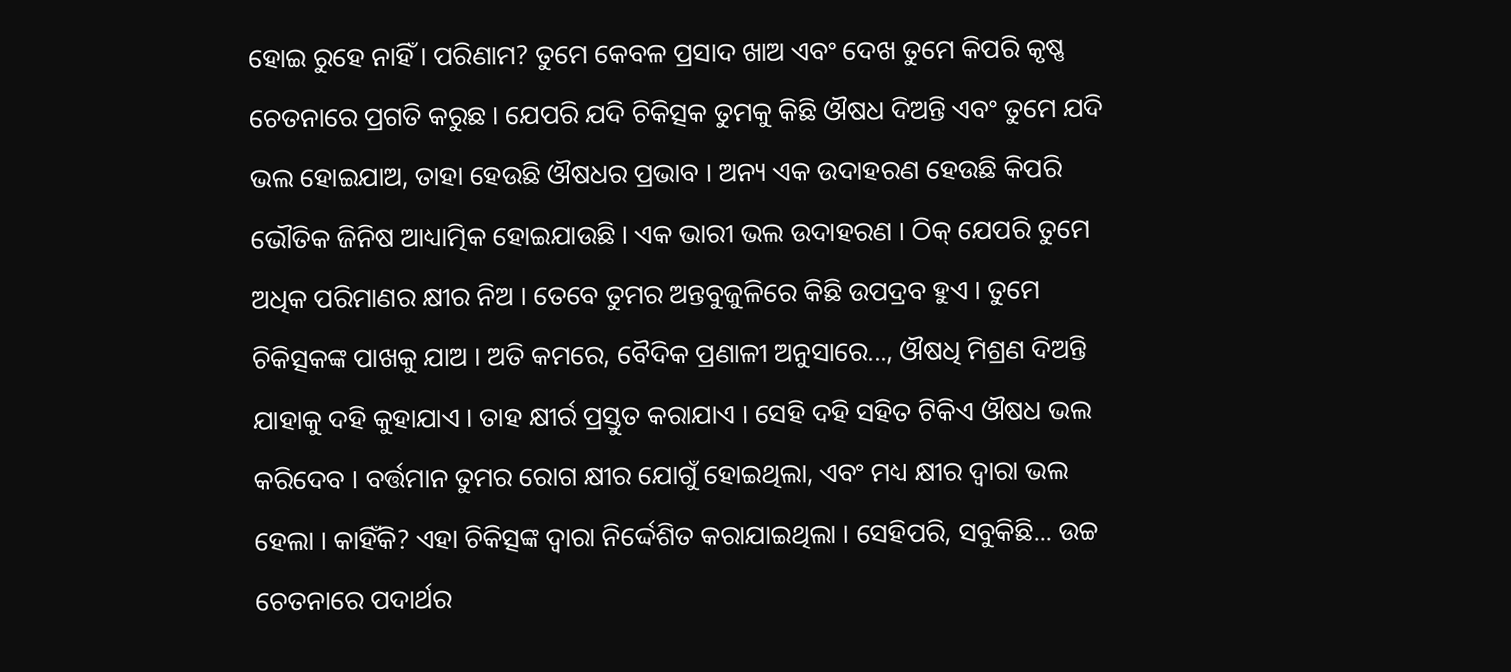ହୋଇ ରୁହେ ନାହିଁ । ପରିଣାମ? ତୁମେ କେବଳ ପ୍ରସାଦ ଖାଅ ଏବଂ ଦେଖ ତୁମେ କିପରି କୃଷ୍ଣ ଚେତନାରେ ପ୍ରଗତି କରୁଛ । ଯେପରି ଯଦି ଚିକିତ୍ସକ ତୁମକୁ କିଛି ଔଷଧ ଦିଅନ୍ତି ଏବଂ ତୁମେ ଯଦି ଭଲ ହୋଇଯାଅ, ତାହା ହେଉଛି ଔଷଧର ପ୍ରଭାବ । ଅନ୍ୟ ଏକ ଉଦାହରଣ ହେଉଛି କିପରି ଭୌତିକ ଜିନିଷ ଆଧ୍ୟାତ୍ମିକ ହୋଇଯାଉଛି । ଏକ ଭାରୀ ଭଲ ଉଦାହରଣ । ଠିକ୍ ଯେପରି ତୁମେ ଅଧିକ ପରିମାଣର କ୍ଷୀର ନିଅ । ତେବେ ତୁମର ଅନ୍ତବୁଜୁଳିରେ କିଛି ଉପଦ୍ରବ ହୁଏ । ତୁମେ ଚିକିତ୍ସକଙ୍କ ପାଖକୁ ଯାଅ । ଅତି କମରେ, ବୈଦିକ ପ୍ରଣାଳୀ ଅନୁସାରେ..., ଔଷଧି ମିଶ୍ରଣ ଦିଅନ୍ତି ଯାହାକୁ ଦହି କୁହାଯାଏ । ତାହ କ୍ଷୀର୍ର ପ୍ରସ୍ତୁତ କରାଯାଏ । ସେହି ଦହି ସହିତ ଟିକିଏ ଔଷଧ ଭଲ କରିଦେବ । ବର୍ତ୍ତମାନ ତୁମର ରୋଗ କ୍ଷୀର ଯୋଗୁଁ ହୋଇଥିଲା, ଏବଂ ମଧ୍ୟ କ୍ଷୀର ଦ୍ଵାରା ଭଲ ହେଲା । କାହିଁକି? ଏହା ଚିକିତ୍ସଙ୍କ ଦ୍ଵାରା ନିର୍ଦ୍ଦେଶିତ କରାଯାଇଥିଲା । ସେହିପରି, ସବୁକିଛି... ଉଚ୍ଚ ଚେତନାରେ ପଦାର୍ଥର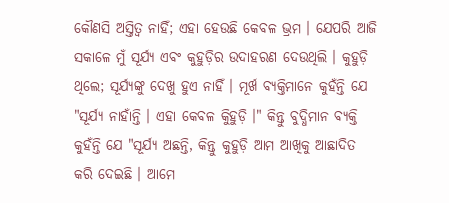କୌଣସି ଅସ୍ତିତ୍ଵ ନାହିଁ; ଏହା ହେଉଛି କେବଳ ଭ୍ରମ । ଯେପରି ଆଜି ସକାଳେ ମୁଁ ସୂର୍ଯ୍ୟ ଏବଂ କୁହୁଡ଼ିର ଉଦାହରଣ ଦେଉଥିଲି । କୁହୁଡ଼ି ଥିଲେ; ସୂର୍ଯ୍ୟଙ୍କୁ ଦେଖୁ ହୁଏ ନାହିଁ । ମୂର୍ଖ ବ୍ୟକ୍ତିମାନେ କୁହଁନ୍ତି ଯେ "ସୂର୍ଯ୍ୟ ନାହାଁନ୍ତି । ଏହା କେବଳ କିୁହୁଡ଼ି ।" କିନ୍ତୁ ବୁଦ୍ଧିମାନ ବ୍ୟକ୍ତି କୁହଁନ୍ତି ଯେ "ସୂର୍ଯ୍ୟ ଅଛନ୍ତି, କିନ୍ତୁ କୁହୁଡ଼ି ଆମ ଆଖିକୁ ଆଛାଦିତ କରି ଦେଇଛି । ଆମେ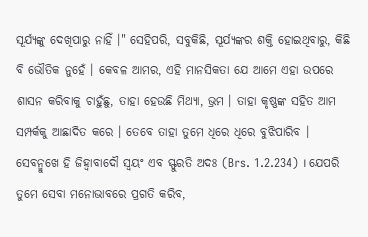ସୂର୍ଯ୍ୟଙ୍କୁ ଦେଖିପାରୁ ନାହିଁ ।" ସେହିପରି, ସବୁକିଛି, ସୂର୍ଯ୍ୟଙ୍କର ଶକ୍ତି ହୋଇଥିବାରୁ, କିଛି ବି ଭୌତିକ ନୁହେଁ । କେବଳ ଆମର, ଏହି ମାନସିକତା ଯେ ଆମେ ଏହା ଉପରେ ଶାସନ କରିବାକୁ ଚାହୁଁଛୁ, ତାହା ହେଉଛି ମିଥ୍ୟା, ଭ୍ରମ । ତାହା କୃଷ୍ଣଙ୍କ ସହିତ ଆମ ସମ୍ପର୍କକୁ ଆଛାଦିତ କରେ । ତେବେ ତାହା ତୁମେ ଧିରେ ଧିରେ ବୁଝିପାରିବ । ସେବନ୍ମୁଖେ ହି ଜିହ୍ଵାବାଦୌ ସ୍ଵୟଂ ଏବ ସ୍ଫୁରତି ଅଦଃ (Brs. 1.2.234) । ଯେପରି ତୁମେ ସେବା ମନୋଭାବରେ ପ୍ରଗତି କରିବ,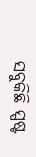ସବୁକିଛି ସ୍ପଷ୍ଟ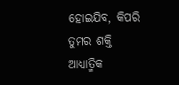ହୋଇଯିବ, କିପରି ତୁମର ଶକ୍ତି ଆଧ୍ୟାତ୍ମିକ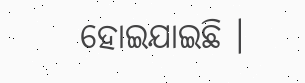ହୋଇଯାଇଛି ।